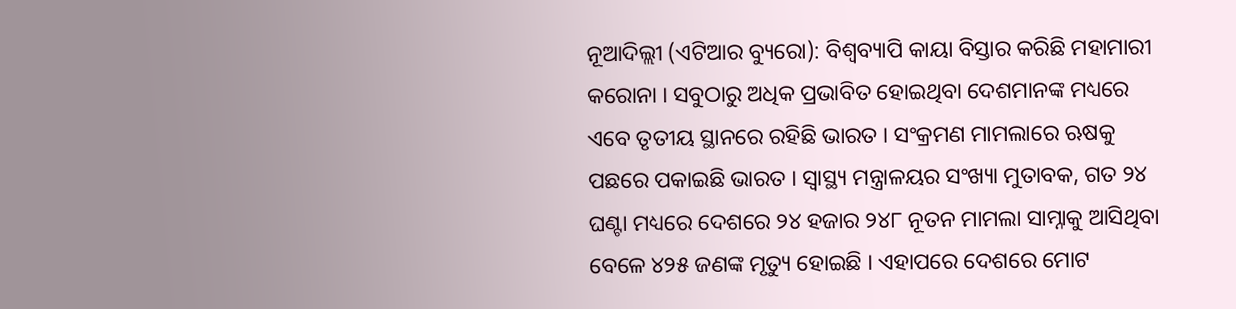ନୂଆଦିଲ୍ଲୀ (ଏଟିଆର ବ୍ୟୁରୋ): ବିଶ୍ୱବ୍ୟାପି କାୟା ବିସ୍ତାର କରିଛି ମହାମାରୀ କରୋନା । ସବୁଠାରୁ ଅଧିକ ପ୍ରଭାବିତ ହୋଇଥିବା ଦେଶମାନଙ୍କ ମଧ୍ୟରେ ଏବେ ତୃତୀୟ ସ୍ଥାନରେ ରହିଛି ଭାରତ । ସଂକ୍ରମଣ ମାମଲାରେ ଋଷକୁ ପଛରେ ପକାଇଛି ଭାରତ । ସ୍ୱାସ୍ଥ୍ୟ ମନ୍ତ୍ରାଳୟର ସଂଖ୍ୟା ମୁତାବକ, ଗତ ୨୪ ଘଣ୍ଟା ମଧ୍ୟରେ ଦେଶରେ ୨୪ ହଜାର ୨୪୮ ନୂତନ ମାମଲା ସାମ୍ନାକୁ ଆସିଥିବା ବେଳେ ୪୨୫ ଜଣଙ୍କ ମୃତ୍ୟୁ ହୋଇଛି । ଏହାପରେ ଦେଶରେ ମୋଟ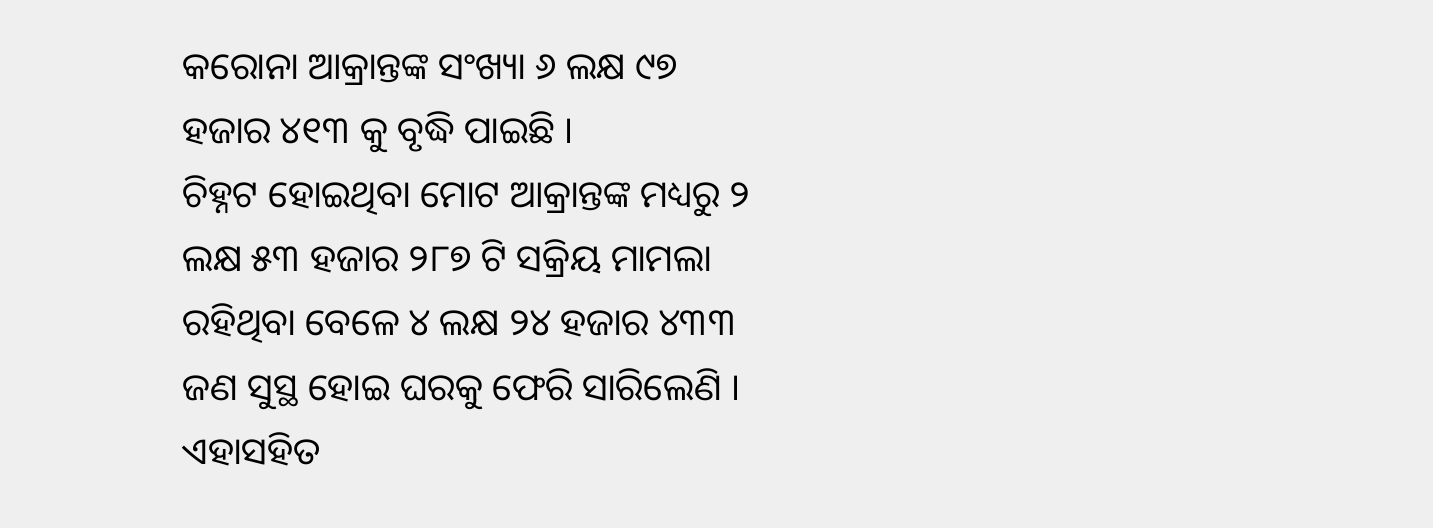କରୋନା ଆକ୍ରାନ୍ତଙ୍କ ସଂଖ୍ୟା ୬ ଲକ୍ଷ ୯୭ ହଜାର ୪୧୩ କୁ ବୃଦ୍ଧି ପାଇଛି ।
ଚିହ୍ନଟ ହୋଇଥିବା ମୋଟ ଆକ୍ରାନ୍ତଙ୍କ ମଧ୍ୟରୁ ୨ ଲକ୍ଷ ୫୩ ହଜାର ୨୮୭ ଟି ସକ୍ରିୟ ମାମଲା ରହିଥିବା ବେଳେ ୪ ଲକ୍ଷ ୨୪ ହଜାର ୪୩୩ ଜଣ ସୁସ୍ଥ ହୋଇ ଘରକୁ ଫେରି ସାରିଲେଣି । ଏହାସହିତ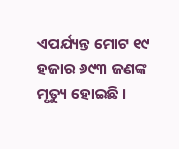ଏପର୍ଯ୍ୟନ୍ତ ମୋଟ ୧୯ ହଜାର ୬୯୩ ଜଣଙ୍କ ମୃତ୍ୟୁ ହୋଇଛି ।